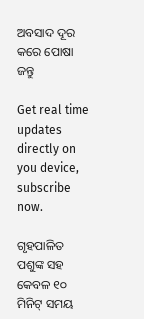ଅବସାଦ ଦୂର କରେ ପୋଷା ଜନ୍ତୁ

Get real time updates directly on you device, subscribe now.

ଗୃହପାଳିତ ପଶୁଙ୍କ ସହ କେବଳ ୧୦ ମିନିଟ୍ ସମୟ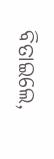ବିତାଇଲେ,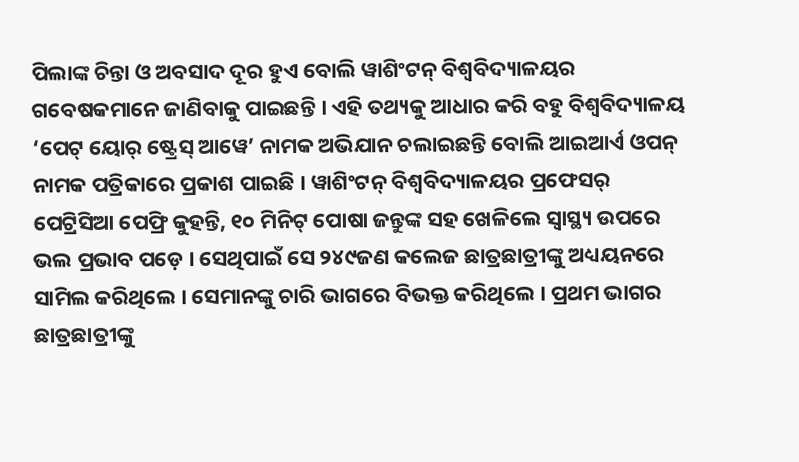ପିଲାଙ୍କ ଚିନ୍ତା ଓ ଅବସାଦ ଦୂର ହୁଏ ବୋଲି ୱାଶିଂଟନ୍ ବିଶ୍ୱବିଦ୍ୟାଳୟର ଗବେଷକମାନେ ଜାଣିବାକୁ ପାଇଛନ୍ତି । ଏହି ତଥ୍ୟକୁ ଆଧାର କରି ବହୁ ବିଶ୍ୱବିଦ୍ୟାଳୟ ‘ପେଟ୍ ୟୋର୍ ଷ୍ଟ୍ରେସ୍ ଆୱେ’ ନାମକ ଅଭିଯାନ ଚଲାଇଛନ୍ତି ବୋଲି ଆଇଆର୍ଏ ଓପନ୍ ନାମକ ପତ୍ରିକାରେ ପ୍ରକାଶ ପାଇଛି । ୱାଶିଂଟନ୍ ବିଶ୍ୱବିଦ୍ୟାଳୟର ପ୍ରଫେସର୍ ପେଟ୍ରିସିଆ ପେଫ୍ରି କୁହନ୍ତି, ୧୦ ମିନିଟ୍ ପୋଷା ଜନ୍ତୁଙ୍କ ସହ ଖେଳିଲେ ସ୍ୱାସ୍ଥ୍ୟ ଉପରେ ଭଲ ପ୍ରଭାବ ପଡ଼େ । ସେଥିପାଇଁ ସେ ୨୪୯ଜଣ କଲେଜ ଛାତ୍ରଛାତ୍ରୀଙ୍କୁ ଅଧ୍ୟୟନରେ ସାମିଲ କରିଥିଲେ । ସେମାନଙ୍କୁ ଚାରି ଭାଗରେ ବିଭକ୍ତ କରିଥିଲେ । ପ୍ରଥମ ଭାଗର ଛାତ୍ରଛାତ୍ରୀଙ୍କୁ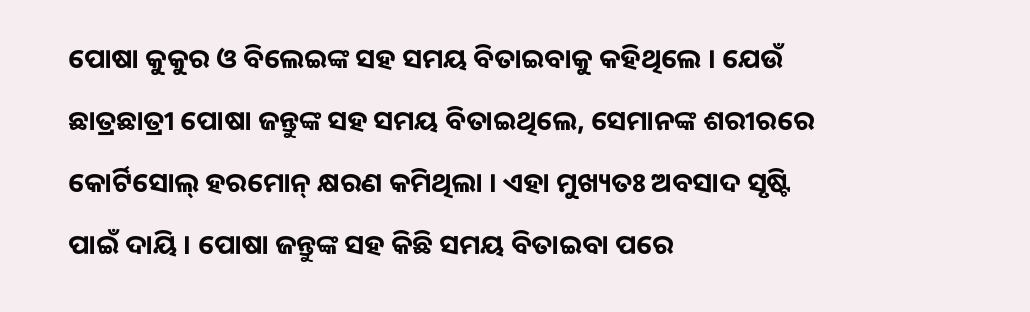ପୋଷା କୁକୁର ଓ ବିଲେଇଙ୍କ ସହ ସମୟ ବିତାଇବାକୁ କହିଥିଲେ । ଯେଉଁ ଛାତ୍ରଛାତ୍ରୀ ପୋଷା ଜନ୍ତୁଙ୍କ ସହ ସମୟ ବିତାଇଥିଲେ, ସେମାନଙ୍କ ଶରୀରରେ କୋର୍ଟିସୋଲ୍ ହରମୋନ୍ କ୍ଷରଣ କମିଥିଲା । ଏହା ମୁଖ୍ୟତଃ ଅବସାଦ ସୃଷ୍ଟି ପାଇଁ ଦାୟି । ପୋଷା ଜନ୍ତୁଙ୍କ ସହ କିଛି ସମୟ ବିତାଇବା ପରେ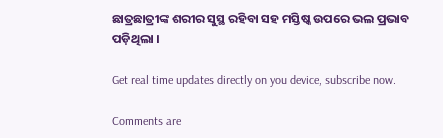ଛାତ୍ରଛାତ୍ରୀଙ୍କ ଶରୀର ସୁସ୍ଥ ରହିବା ସହ ମସ୍ତିଷ୍କ ଉପରେ ଭଲ ପ୍ରଭାବ ପଡ଼ିଥିଲା ।

Get real time updates directly on you device, subscribe now.

Comments are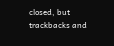closed, but trackbacks and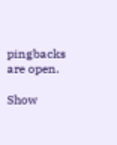pingbacks are open.

Show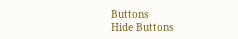Buttons
Hide Buttons